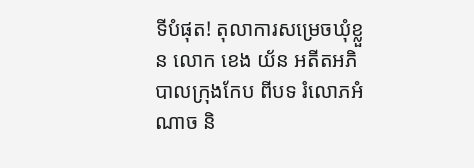ទីបំផុត! តុលាការសម្រេចឃុំខ្លួន លោក ខេង យ័ន អតីតអភិបាលក្រុងកែប ពីបទ រំលោភអំណាច និ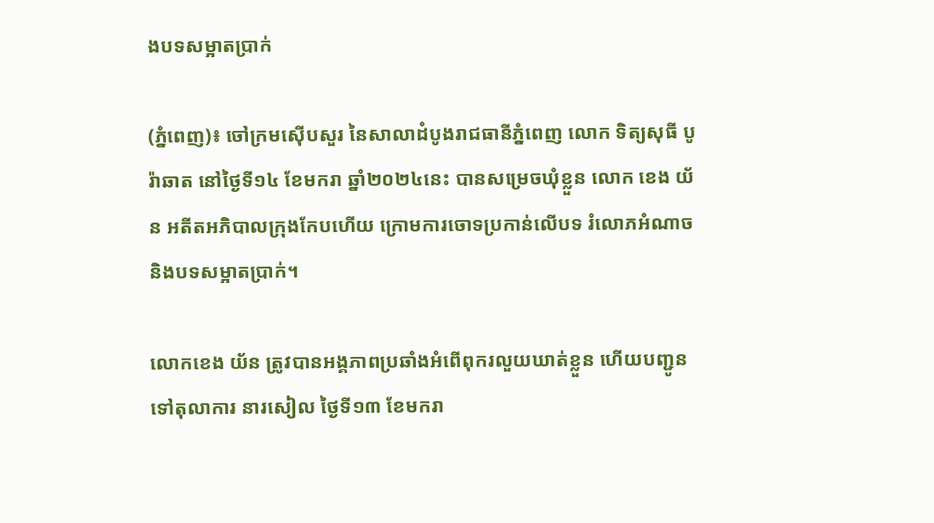ងបទសម្អាតប្រាក់

(ភ្នំពេញ)៖ ចៅក្រមស៊ើបសួរ នៃសាលាដំបូងរាជធានីភ្នំពេញ លោក ទិត្យសុធី បូរ៉ាឆាត នៅថ្ងៃទី១៤ ខែមករា ឆ្នាំ២០២៤នេះ បានសម្រេចឃុំខ្លួន លោក ខេង យ័ន អតីតអភិបាលក្រុងកែបហើយ ក្រោមការចោទប្រកាន់លើបទ រំលោភអំណាច និងបទសម្អាតប្រាក់។

លោកខេង យ័ន ត្រូវបានអង្គភាពប្រឆាំងអំពើពុករលួយឃាត់ខ្លួន ហើយបញ្ជូនទៅតុលាការ នារសៀល ថ្ងៃទី១៣ ខែមករា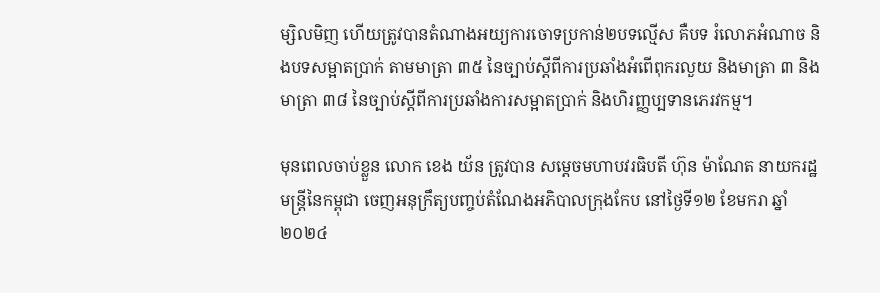ម្សិលមិញ ហើយត្រូវបានតំណាងអយ្យការចោទប្រកាន់២បទល្មើស គឺបទ រំលោភអំណាច និងបទសម្អាតប្រាក់ តាមមាត្រា ៣៥ នៃច្បាប់ស្តីពីការប្រឆាំងអំពេីពុករលួយ និងមាត្រា ៣ និងមាត្រា ៣៨ នៃច្បាប់ស្តីពីការប្រឆាំងការសម្អាតប្រាក់ និងហិរញ្ញប្បទានភេរវកម្ម។

មុនពេលចាប់ខ្លួន លោក ខេង យ័ន ត្រូវបាន សម្តេចមហាបវរធិបតី ហ៊ុន ម៉ាណែត នាយករដ្ឋមន្ត្រីនៃកម្ពុជា ចេញអនុក្រឹត្យបញ្ចប់តំណែងអភិបាលក្រុងកែប នៅថ្ងៃទី១២ ខែមករា ឆ្នាំ២០២៤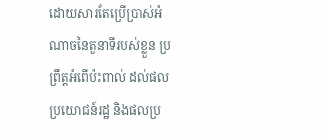ដោយសារតែប្រើប្រាស់អំណាចនៃតួនាទីរបស់ខ្លួន ប្រព្រឹត្តអំពើប៉ះពាល់ ដល់ផលប្រយោជន៍រដ្ឋ និងផលប្រ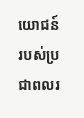យោជន៍របស់ប្រជាពលរ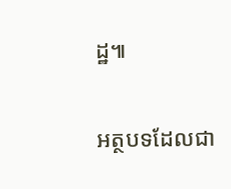ដ្ឋ៕

អត្ថបទដែលជា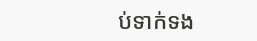ប់ទាក់ទង